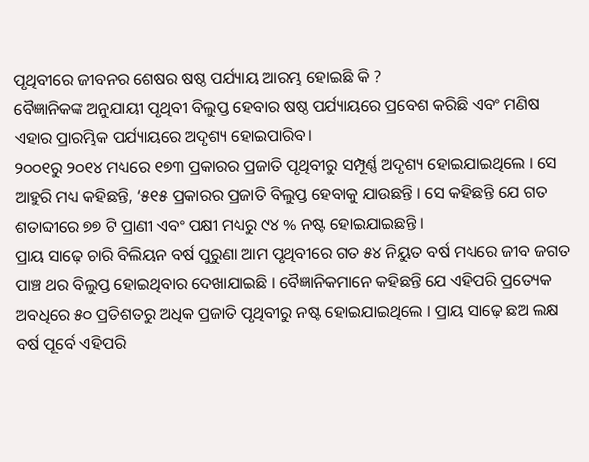ପୃଥିବୀରେ ଜୀବନର ଶେଷର ଷଷ୍ଠ ପର୍ଯ୍ୟାୟ ଆରମ୍ଭ ହୋଇଛି କି ?
ବୈଜ୍ଞାନିକଙ୍କ ଅନୁଯାୟୀ ପୃଥିବୀ ବିଲୁପ୍ତ ହେବାର ଷଷ୍ଠ ପର୍ଯ୍ୟାୟରେ ପ୍ରବେଶ କରିଛି ଏବଂ ମଣିଷ ଏହାର ପ୍ରାରମ୍ଭିକ ପର୍ଯ୍ୟାୟରେ ଅଦୃଶ୍ୟ ହୋଇପାରିବ।
୨୦୦୧ରୁ ୨୦୧୪ ମଧ୍ୟରେ ୧୭୩ ପ୍ରକାରର ପ୍ରଜାତି ପୃଥିବୀରୁ ସମ୍ପୂର୍ଣ୍ଣ ଅଦୃଶ୍ୟ ହୋଇଯାଇଥିଲେ । ସେ ଆହୁରି ମଧ୍ୟ କହିଛନ୍ତି, ‘୫୧୫ ପ୍ରକାରର ପ୍ରଜାତି ବିଲୁପ୍ତ ହେବାକୁ ଯାଉଛନ୍ତି । ସେ କହିଛନ୍ତି ଯେ ଗତ ଶତାବ୍ଦୀରେ ୭୭ ଟି ପ୍ରାଣୀ ଏବଂ ପକ୍ଷୀ ମଧ୍ୟରୁ ୯୪ % ନଷ୍ଟ ହୋଇଯାଇଛନ୍ତି ।
ପ୍ରାୟ ସାଢ଼େ ଚାରି ବିଲିୟନ ବର୍ଷ ପୁରୁଣା ଆମ ପୃଥିବୀରେ ଗତ ୫୪ ନିୟୁତ ବର୍ଷ ମଧ୍ୟରେ ଜୀବ ଜଗତ ପାଞ୍ଚ ଥର ବିଲୁପ୍ତ ହୋଇଥିବାର ଦେଖାଯାଇଛି । ବୈଜ୍ଞାନିକମାନେ କହିଛନ୍ତି ଯେ ଏହିପରି ପ୍ରତ୍ୟେକ ଅବଧିରେ ୫୦ ପ୍ରତିଶତରୁ ଅଧିକ ପ୍ରଜାତି ପୃଥିବୀରୁ ନଷ୍ଟ ହୋଇଯାଇଥିଲେ । ପ୍ରାୟ ସାଢ଼େ ଛଅ ଲକ୍ଷ ବର୍ଷ ପୂର୍ବେ ଏହିପରି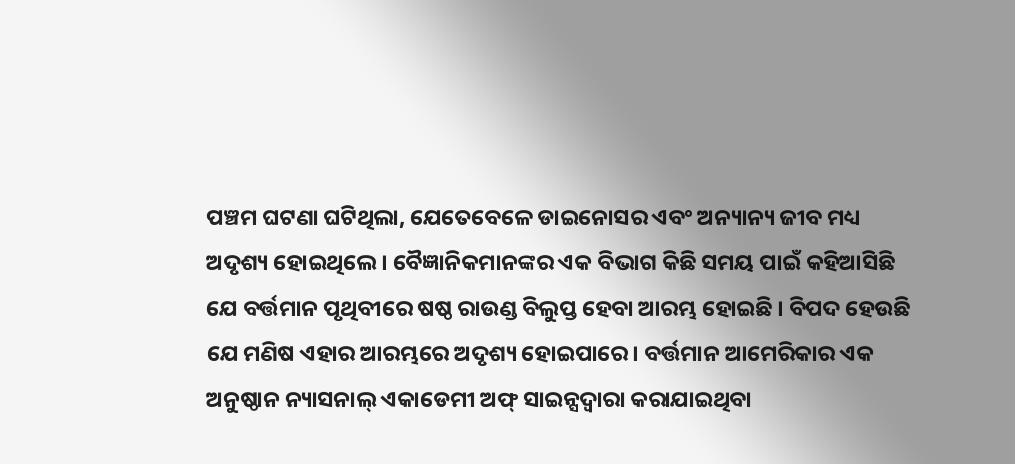ପଞ୍ଚମ ଘଟଣା ଘଟିଥିଲା, ଯେତେବେଳେ ଡାଇନୋସର ଏବଂ ଅନ୍ୟାନ୍ୟ ଜୀବ ମଧ୍ୟ ଅଦୃଶ୍ୟ ହୋଇଥିଲେ । ବୈଜ୍ଞାନିକମାନଙ୍କର ଏକ ବିଭାଗ କିଛି ସମୟ ପାଇଁ କହିଆସିଛି ଯେ ବର୍ତ୍ତମାନ ପୃଥିବୀରେ ଷଷ୍ଠ ରାଉଣ୍ଡ ବିଲୁପ୍ତ ହେବା ଆରମ୍ଭ ହୋଇଛି । ବିପଦ ହେଉଛି ଯେ ମଣିଷ ଏହାର ଆରମ୍ଭରେ ଅଦୃଶ୍ୟ ହୋଇପାରେ। ବର୍ତ୍ତମାନ ଆମେରିକାର ଏକ ଅନୁଷ୍ଠାନ ନ୍ୟାସନାଲ୍ ଏକାଡେମୀ ଅଫ୍ ସାଇନ୍ସଦ୍ୱାରା କରାଯାଇଥିବା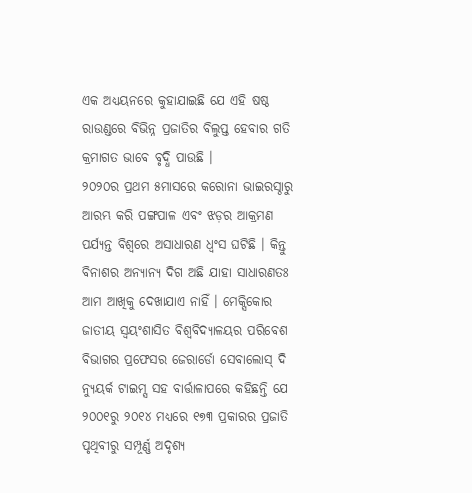ଏକ ଅଧ୍ୟୟନରେ କୁହାଯାଇଛି ଯେ ଏହି ଷଷ୍ଠ ରାଉଣ୍ଡରେ ବିଭିନ୍ନ ପ୍ରଜାତିର ବିଲୁପ୍ତ ହେବାର ଗତି କ୍ରମାଗତ ଭାବେ ବୃଦ୍ଧି ପାଉଛି ।
୨୦୨୦ର ପ୍ରଥମ ୫ମାସରେ କରୋନା ଭାଇରସ୍ଠାରୁ ଆରମ୍ଭ କରି ପଙ୍ଗପାଳ ଏବଂ ଝଡ଼ର ଆକ୍ରମଣ ପର୍ଯ୍ୟନ୍ତ ବିଶ୍ୱରେ ଅସାଧାରଣ ଧ୍ୱଂସ ଘଟିଛି । କିନ୍ତୁ ବିନାଶର ଅନ୍ୟାନ୍ୟ ଦିଗ ଅଛି ଯାହା ସାଧାରଣତଃ ଆମ ଆଖିକୁ ଦେଖାଯାଏ ନାହିଁ । ମେକ୍ସିକୋର ଜାତୀୟ ସ୍ୱୟଂଶାସିତ ବିଶ୍ୱବିଦ୍ୟାଳୟର ପରିବେଶ ବିଭାଗର ପ୍ରଫେସର ଜେରାର୍ଡୋ ସେବାଲୋସ୍ ଦି ନ୍ୟୁୟର୍କ ଟାଇମ୍ସ ସହ ବାର୍ତ୍ତାଳାପରେ କହିଛନ୍ତି ଯେ ୨୦୦୧ରୁ ୨୦୧୪ ମଧ୍ୟରେ ୧୭୩ ପ୍ରକାରର ପ୍ରଜାତି ପୃଥିବୀରୁ ସମ୍ପୂର୍ଣ୍ଣ ଅଦୃଶ୍ୟ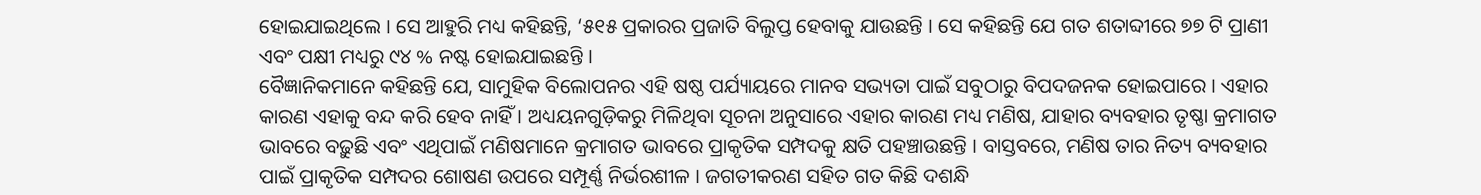ହୋଇଯାଇଥିଲେ । ସେ ଆହୁରି ମଧ୍ୟ କହିଛନ୍ତି, ‘୫୧୫ ପ୍ରକାରର ପ୍ରଜାତି ବିଲୁପ୍ତ ହେବାକୁ ଯାଉଛନ୍ତି । ସେ କହିଛନ୍ତି ଯେ ଗତ ଶତାବ୍ଦୀରେ ୭୭ ଟି ପ୍ରାଣୀ ଏବଂ ପକ୍ଷୀ ମଧ୍ୟରୁ ୯୪ % ନଷ୍ଟ ହୋଇଯାଇଛନ୍ତି ।
ବୈଜ୍ଞାନିକମାନେ କହିଛନ୍ତି ଯେ, ସାମୁହିକ ବିଲୋପନର ଏହି ଷଷ୍ଠ ପର୍ଯ୍ୟାୟରେ ମାନବ ସଭ୍ୟତା ପାଇଁ ସବୁଠାରୁ ବିପଦଜନକ ହୋଇପାରେ । ଏହାର କାରଣ ଏହାକୁ ବନ୍ଦ କରି ହେବ ନାହିଁ । ଅଧ୍ୟୟନଗୁଡ଼ିକରୁ ମିଳିଥିବା ସୂଚନା ଅନୁସାରେ ଏହାର କାରଣ ମଧ୍ୟ ମଣିଷ, ଯାହାର ବ୍ୟବହାର ତୃଷ୍ଣା କ୍ରମାଗତ ଭାବରେ ବଢ଼ୁଛି ଏବଂ ଏଥିପାଇଁ ମଣିଷମାନେ କ୍ରମାଗତ ଭାବରେ ପ୍ରାକୃତିକ ସମ୍ପଦକୁ କ୍ଷତି ପହଞ୍ଚାଉଛନ୍ତି । ବାସ୍ତବରେ, ମଣିଷ ତାର ନିତ୍ୟ ବ୍ୟବହାର ପାଇଁ ପ୍ରାକୃତିକ ସମ୍ପଦର ଶୋଷଣ ଉପରେ ସମ୍ପୂର୍ଣ୍ଣ ନିର୍ଭରଶୀଳ । ଜଗତୀକରଣ ସହିତ ଗତ କିଛି ଦଶନ୍ଧି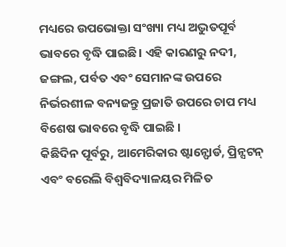ମଧ୍ୟରେ ଉପଭୋକ୍ତା ସଂଖ୍ୟା ମଧ୍ୟ ଅଦ୍ଭୁତପୂର୍ବ ଭାବରେ ବୃଦ୍ଧି ପାଇଛି। ଏହି କାରଣରୁ ନଦୀ, ଜଙ୍ଗଲ, ପର୍ବତ ଏବଂ ସେମାନଙ୍କ ଉପରେ ନିର୍ଭରଶୀଳ ବନ୍ୟଜନ୍ତୁ ପ୍ରଜାତି ଉପରେ ଚାପ ମଧ୍ୟ ବିଶେଷ ଭାବରେ ବୃଦ୍ଧି ପାଇଛି ।
କିଛିଦିନ ପୂର୍ବରୁ, ଆମେରିକାର ଷ୍ଟାନ୍ଫୋର୍ଡ, ପ୍ରିନ୍ସଟନ୍ ଏବଂ ବରେଲି ବିଶ୍ୱବିଦ୍ୟାଳୟର ମିଳିତ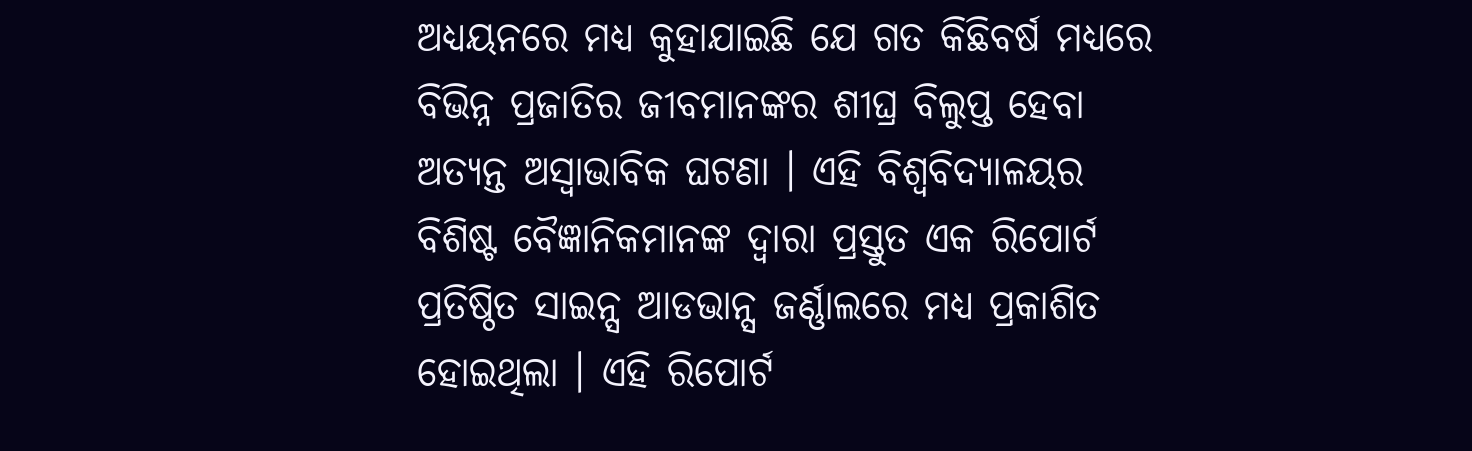ଅଧ୍ୟୟନରେ ମଧ୍ୟ କୁହାଯାଇଛି ଯେ ଗତ କିଛିବର୍ଷ ମଧ୍ୟରେ ବିଭିନ୍ନ ପ୍ରଜାତିର ଜୀବମାନଙ୍କର ଶୀଘ୍ର ବିଲୁପ୍ତ ହେବା ଅତ୍ୟନ୍ତ ଅସ୍ୱାଭାବିକ ଘଟଣା । ଏହି ବିଶ୍ୱବିଦ୍ୟାଳୟର ବିଶିଷ୍ଟ ବୈଜ୍ଞାନିକମାନଙ୍କ ଦ୍ୱାରା ପ୍ରସ୍ତୁତ ଏକ ରିପୋର୍ଟ ପ୍ରତିଷ୍ଠିତ ସାଇନ୍ସ ଆଡଭାନ୍ସ ଜର୍ଣ୍ଣାଲରେ ମଧ୍ୟ ପ୍ରକାଶିତ ହୋଇଥିଲା । ଏହି ରିପୋର୍ଟ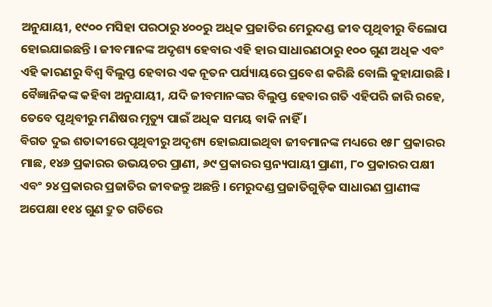ଅନୁଯାୟୀ, ୧୯୦୦ ମସିହା ପରଠାରୁ ୪୦୦ରୁ ଅଧିକ ପ୍ରଜାତିର ମେରୁଦଣ୍ଡ ଜୀବ ପୃଥିବୀରୁ ବିଲୋପ ହୋଇଯାଇଛନ୍ତି । ଜୀବମାନଙ୍କ ଅଦୃଶ୍ୟ ହେବାର ଏହି ହାର ସାଧାରଣଠାରୁ ୧୦୦ ଗୁଣ ଅଧିକ ଏବଂ ଏହି କାରଣରୁ ବିଶ୍ୱ ବିଲୁପ୍ତ ହେବାର ଏକ ନୂତନ ପର୍ଯ୍ୟାୟରେ ପ୍ରବେଶ କରିଛି ବୋଲି କୁହାଯାଉଛି । ବୈଜ୍ଞାନିକଙ୍କ କହିବା ଅନୁଯାୟୀ, ଯଦି ଜୀବମାନଙ୍କର ବିଲୁପ୍ତ ହେବାର ଗତି ଏହିପରି ଜାରି ରହେ, ତେବେ ପୃଥିବୀରୁ ମଣିଷର ମୃତ୍ୟୁ ପାଇଁ ଅଧିକ ସମୟ ବାକି ନାହିଁ ।
ବିଗତ ଦୁଇ ଶତାବ୍ଦୀରେ ପୃଥିବୀରୁ ଅଦୃଶ୍ୟ ହୋଇଯାଇଥିବା ଜୀବମାନଙ୍କ ମଧ୍ୟରେ ୧୫୮ ପ୍ରକାରର ମାଛ, ୧୪୬ ପ୍ରକାରର ଉଭୟଚର ପ୍ରାଣୀ, ୬୯ ପ୍ରକାରର ସ୍ତନ୍ୟପାୟୀ ପ୍ରାଣୀ, ୮୦ ପ୍ରକାରର ପକ୍ଷୀ ଏବଂ ୨୪ ପ୍ରକାରର ପ୍ରଜାତିର ଜୀବଜନ୍ତୁ ଅଛନ୍ତି । ମେରୁଦଣ୍ଡ ପ୍ରଜାତିଗୁଡ଼ିକ ସାଧାରଣ ପ୍ରାଣୀଙ୍କ ଅପେକ୍ଷା ୧୧୪ ଗୁଣ ଦ୍ରୁତ ଗତିରେ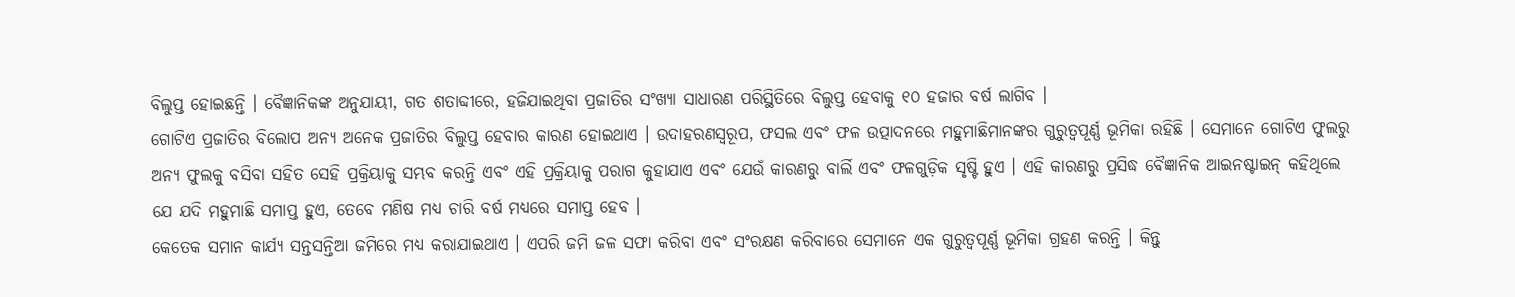ବିଲୁପ୍ତ ହୋଇଛନ୍ତି । ବୈଜ୍ଞାନିକଙ୍କ ଅନୁଯାୟୀ, ଗତ ଶତାବ୍ଦୀରେ, ହଜିଯାଇଥିବା ପ୍ରଜାତିର ସଂଖ୍ୟା ସାଧାରଣ ପରିସ୍ଥିତିରେ ବିଲୁପ୍ତ ହେବାକୁ ୧୦ ହଜାର ବର୍ଷ ଲାଗିବ ।
ଗୋଟିଏ ପ୍ରଜାତିର ବିଲୋପ ଅନ୍ୟ ଅନେକ ପ୍ରଜାତିର ବିଲୁପ୍ତ ହେବାର କାରଣ ହୋଇଥାଏ । ଉଦାହରଣସ୍ୱରୂପ, ଫସଲ ଏବଂ ଫଳ ଉତ୍ପାଦନରେ ମହୁମାଛିମାନଙ୍କର ଗୁରୁତ୍ୱପୂର୍ଣ୍ଣ ଭୂମିକା ରହିଛି । ସେମାନେ ଗୋଟିଏ ଫୁଲରୁ ଅନ୍ୟ ଫୁଲକୁ ବସିବା ସହିତ ସେହି ପ୍ରକ୍ରିୟାକୁ ସମ୍ଭବ କରନ୍ତି ଏବଂ ଏହି ପ୍ରକ୍ରିୟାକୁ ପରାଗ କୁହାଯାଏ ଏବଂ ଯେଉଁ କାରଣରୁ ବାର୍ଲି ଏବଂ ଫଳଗୁଡ଼ିକ ସୃଷ୍ଟି ହୁଏ । ଏହି କାରଣରୁ ପ୍ରସିଦ୍ଧ ବୈଜ୍ଞାନିକ ଆଇନଷ୍ଟାଇନ୍ କହିଥିଲେ ଯେ ଯଦି ମହୁମାଛି ସମାପ୍ତ ହୁଏ, ତେବେ ମଣିଷ ମଧ୍ୟ ଚାରି ବର୍ଷ ମଧ୍ୟରେ ସମାପ୍ତ ହେବ ।
କେତେକ ସମାନ କାର୍ଯ୍ୟ ସନ୍ତସନ୍ତିଆ ଜମିରେ ମଧ୍ୟ କରାଯାଇଥାଏ । ଏପରି ଜମି ଜଳ ସଫା କରିବା ଏବଂ ସଂରକ୍ଷଣ କରିବାରେ ସେମାନେ ଏକ ଗୁରୁତ୍ୱପୂର୍ଣ୍ଣ ଭୂମିକା ଗ୍ରହଣ କରନ୍ତି । କିନ୍ତୁ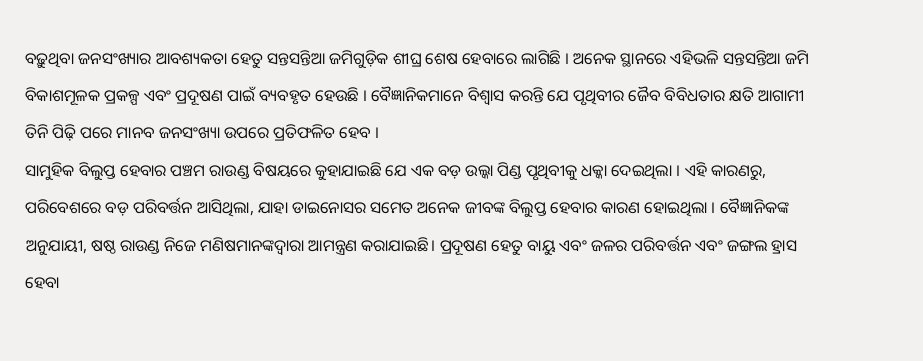ବଢ଼ୁଥିବା ଜନସଂଖ୍ୟାର ଆବଶ୍ୟକତା ହେତୁ ସନ୍ତସନ୍ତିଆ ଜମିଗୁଡ଼ିକ ଶୀଘ୍ର ଶେଷ ହେବାରେ ଲାଗିଛି । ଅନେକ ସ୍ଥାନରେ ଏହିଭଳି ସନ୍ତସନ୍ତିଆ ଜମି ବିକାଶମୂଳକ ପ୍ରକଳ୍ପ ଏବଂ ପ୍ରଦୂଷଣ ପାଇଁ ବ୍ୟବହୃତ ହେଉଛି । ବୈଜ୍ଞାନିକମାନେ ବିଶ୍ୱାସ କରନ୍ତି ଯେ ପୃଥିବୀର ଜୈବ ବିବିଧତାର କ୍ଷତି ଆଗାମୀ ତିନି ପିଢ଼ି ପରେ ମାନବ ଜନସଂଖ୍ୟା ଉପରେ ପ୍ରତିଫଳିତ ହେବ ।
ସାମୁହିକ ବିଲୁପ୍ତ ହେବାର ପଞ୍ଚମ ରାଉଣ୍ଡ ବିଷୟରେ କୁହାଯାଇଛି ଯେ ଏକ ବଡ଼ ଉଲ୍କା ପିଣ୍ଡ ପୃଥିବୀକୁ ଧକ୍କା ଦେଇଥିଲା । ଏହି କାରଣରୁ, ପରିବେଶରେ ବଡ଼ ପରିବର୍ତ୍ତନ ଆସିଥିଲା, ଯାହା ଡାଇନୋସର ସମେତ ଅନେକ ଜୀବଙ୍କ ବିଲୁପ୍ତ ହେବାର କାରଣ ହୋଇଥିଲା । ବୈଜ୍ଞାନିକଙ୍କ ଅନୁଯାୟୀ, ଷଷ୍ଠ ରାଉଣ୍ଡ ନିଜେ ମଣିଷମାନଙ୍କଦ୍ୱାରା ଆମନ୍ତ୍ରଣ କରାଯାଇଛି। ପ୍ରଦୂଷଣ ହେତୁ ବାୟୁ ଏବଂ ଜଳର ପରିବର୍ତ୍ତନ ଏବଂ ଜଙ୍ଗଲ ହ୍ରାସ ହେବା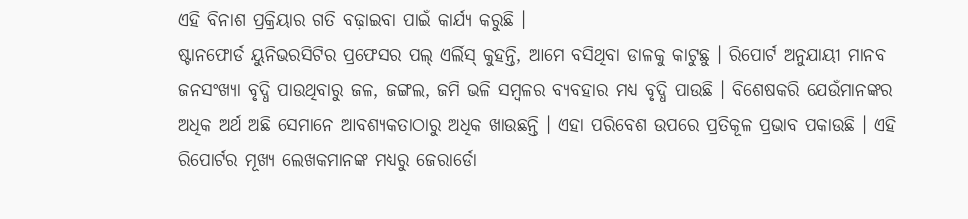ଏହି ବିନାଶ ପ୍ରକ୍ରିୟାର ଗତି ବଢ଼ାଇବା ପାଇଁ କାର୍ଯ୍ୟ କରୁଛି ।
ଷ୍ଟାନଫୋର୍ଡ ୟୁନିଭରସିଟିର ପ୍ରଫେସର ପଲ୍ ଏର୍ଲିସ୍ କୁହନ୍ତି, ଆମେ ବସିଥିବା ଡାଳକୁ କାଟୁଛୁ । ରିପୋର୍ଟ ଅନୁଯାୟୀ ମାନବ ଜନସଂଖ୍ୟା ବୃଦ୍ଧି ପାଉଥିବାରୁ ଜଳ, ଜଙ୍ଗଲ, ଜମି ଭଳି ସମ୍ବଳର ବ୍ୟବହାର ମଧ୍ୟ ବୃଦ୍ଧି ପାଉଛି । ବିଶେଷକରି ଯେଉଁମାନଙ୍କର ଅଧିକ ଅର୍ଥ ଅଛି ସେମାନେ ଆବଶ୍ୟକତାଠାରୁ ଅଧିକ ଖାଉଛନ୍ତି । ଏହା ପରିବେଶ ଉପରେ ପ୍ରତିକୂଳ ପ୍ରଭାବ ପକାଉଛି । ଏହି ରିପୋର୍ଟର ମୂଖ୍ୟ ଲେଖକମାନଙ୍କ ମଧ୍ୟରୁ ଜେରାର୍ଡୋ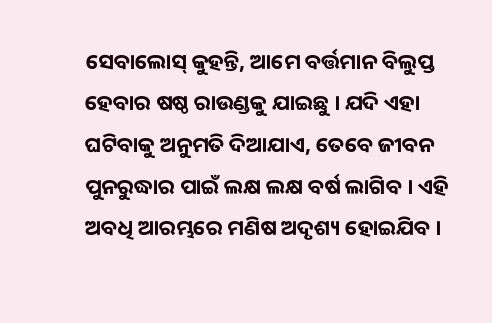ସେବାଲୋସ୍ କୁହନ୍ତି, ଆମେ ବର୍ତ୍ତମାନ ବିଲୁପ୍ତ ହେବାର ଷଷ୍ଠ ରାଉଣ୍ଡକୁ ଯାଇଛୁ । ଯଦି ଏହା ଘଟିବାକୁ ଅନୁମତି ଦିଆଯାଏ, ତେବେ ଜୀବନ ପୁନରୁଦ୍ଧାର ପାଇଁ ଲକ୍ଷ ଲକ୍ଷ ବର୍ଷ ଲାଗିବ । ଏହି ଅବଧି ଆରମ୍ଭରେ ମଣିଷ ଅଦୃଶ୍ୟ ହୋଇଯିବ ।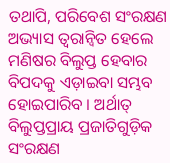ତଥାପି, ପରିବେଶ ସଂରକ୍ଷଣ ଅଭ୍ୟାସ ତ୍ୱରାନ୍ୱିତ ହେଲେ ମଣିଷର ବିଲୁପ୍ତ ହେବାର ବିପଦକୁ ଏଡ଼ାଇବା ସମ୍ଭବ ହୋଇପାରିବ । ଅର୍ଥାତ୍ ବିଲୁପ୍ତପ୍ରାୟ ପ୍ରଜାତିଗୁଡ଼ିକ ସଂରକ୍ଷଣ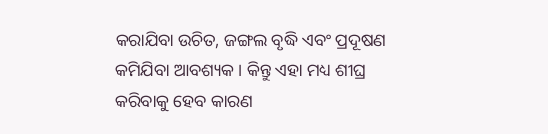କରାଯିବା ଉଚିତ, ଜଙ୍ଗଲ ବୃଦ୍ଧି ଏବଂ ପ୍ରଦୂଷଣ କମିଯିବା ଆବଶ୍ୟକ । କିନ୍ତୁ ଏହା ମଧ୍ୟ ଶୀଘ୍ର କରିବାକୁ ହେବ କାରଣ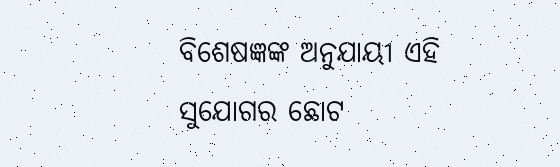ବିଶେଷଜ୍ଞଙ୍କ ଅନୁଯାୟୀ ଏହି ସୁଯୋଗର ଛୋଟ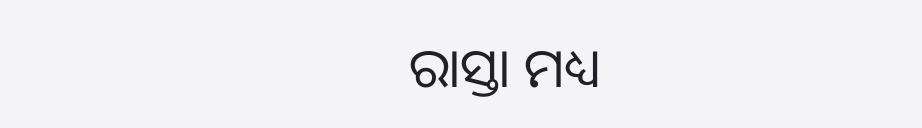ରାସ୍ତା ମଧ୍ୟ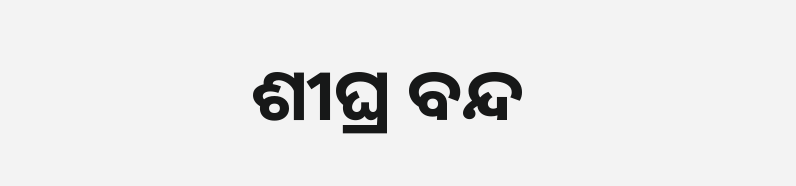ଶୀଘ୍ର ବନ୍ଦ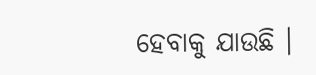ହେବାକୁ ଯାଉଛି ।